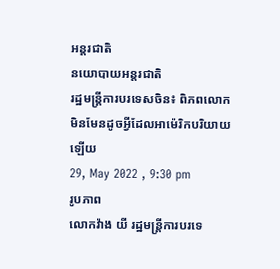អន្តរជាតិ
នយោបាយអន្តរជាតិ
រដ្ឋមន្រ្តីការបរទេសចិន៖ ពិភពលោក មិនមែនដូចអ្វីដែលអាម៉េរិកបរិយាយឡើយ
29, May 2022 , 9:30 pm
រូបភាព
លោកវ៉ាង យី រដ្ឋមន្រ្តីការបរទេ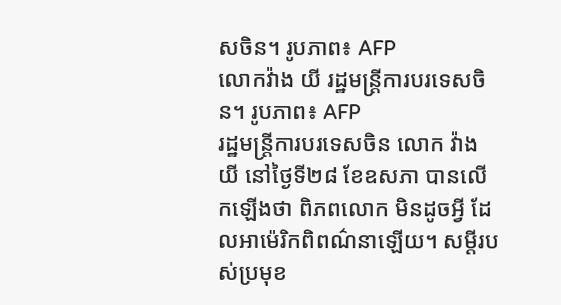សចិន។ រូបភាព៖ AFP
លោកវ៉ាង យី រដ្ឋមន្រ្តីការបរទេសចិន។ រូបភាព៖ AFP
រដ្ឋមន្រ្តីការបរទេសចិន លោក វ៉ាង យី នៅថ្ងៃទី២៨ ខែឧសភា បានលើកឡើងថា ពិភពលោក មិនដូចអ្វី ដែលអាម៉េរិកពិពណ៌នាឡើយ។ សម្តីរបស់ប្រមុខ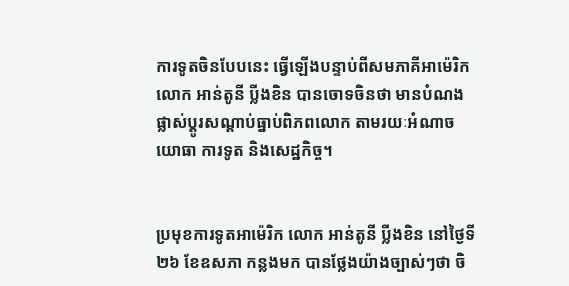ការទូតចិនបែបនេះ ធ្វើឡើងបន្ទាប់ពីសមភាគីអាម៉េរិក លោក អាន់តូនី ប្លីងខិន បានចោទចិនថា មានបំណងផ្លាស់ប្តូរសណ្តាប់ធ្នាប់ពិភពលោក តាមរយៈអំណាចយោធា ការទូត និងសេដ្ឋកិច្ច។


ប្រមុខការទូតអាម៉េរិក លោក អាន់តូនី ប្លីងខិន នៅថ្ងៃទី២៦ ខែឧសភា កន្លងមក បានថ្លែងយ៉ាងច្បាស់ៗថា ចិ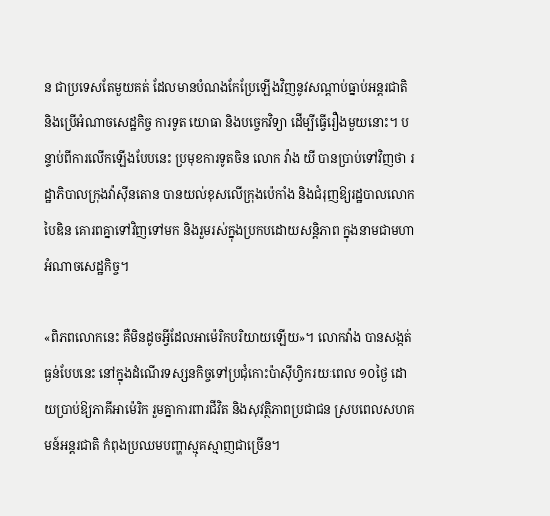ន ជាប្រទេសតែមួយគត់ ដែលមានបំណងកែប្រែឡើងវិញនូវសណ្តាប់ធ្នាប់អន្តរជាតិ និងប្រើអំណាចសេដ្ឋកិច្ច ការទូត យោធា និងបច្ចេកវិទ្យា ដើម្បីធ្វើរឿងមួយនោះ។ បន្ទាប់ពីការលើកឡើងបែបនេះ ប្រមុខការទូតចិន លោក វ៉ាង យី បានប្រាប់ទៅវិញថា រដ្ឋាភិបាលក្រុងវ៉ាស៊ីនតោន បានយល់ខុសលើក្រុងប៉េកាំង និងជំរុញឱ្យរដ្ឋបាលលោកបៃឌិន គោរពគ្នាទៅវិញទៅមក និងរួមរស់ក្នុងប្រកបដោយសន្តិភាព ក្នុងនាមជាមហាអំណាចសេដ្ឋកិច្ច។

«ពិភពលោកនេះ គឺមិនដូចអ្វីដែលអាម៉េរិកបរិយាយឡើយ»។ លោកវ៉ាង បានសង្កត់ធ្ងន់បែបនេះ នៅក្នុងដំណើរទស្សនកិច្ចទៅប្រជុំកោះប៉ាស៊ីហ្វិករយៈពេល ១០ថ្ងៃ ដោយប្រាប់ឱ្យភាគីអាម៉េរិក រួមគ្នាការពារជីវិត និងសុវត្ថិភាពប្រជាជន ស្របពេលសហគមន៍អន្តរជាតិ កំពុងប្រឈមបញ្ហាស្មុគស្មាញជាច្រើន។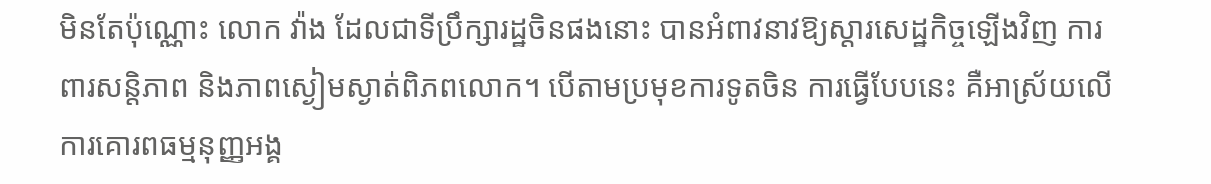មិនតែប៉ុណ្ណោះ លោក វ៉ាង ដែលជាទីប្រឹក្សារដ្ឋចិនផងនោះ បានអំពាវនាវឱ្យស្តារសេដ្ឋកិច្ចឡើងវិញ ការពារសន្តិភាព និងភាពស្ងៀមស្ងាត់ពិភពលោក។ បើតាមប្រមុខការទូតចិន ការធ្វើបែបនេះ គឺអាស្រ័យលើការគោរពធម្មនុញ្ញអង្គ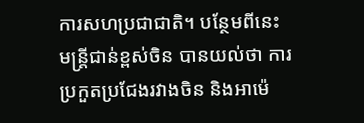ការសហប្រជាជាតិ។ បន្ថែមពីនេះ មន្រ្តីជាន់ខ្ពស់ចិន បានយល់ថា ការប្រកួតប្រជែងរវាងចិន និងអាម៉េ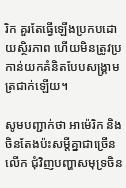រិក គួរតែធ្វើឡើងប្រកបដោយស្ថិរភាព ហើយមិនត្រូវប្រកាន់យកគំនិតបែបសង្រ្គាមត្រជាក់ឡើយ។

សូមបញ្ជាក់ថា អាម៉េរិក និងចិនតែងប៉ះសម្តីគ្នាជាច្រើនលើក ជុំវិញបញ្ហាសមុទ្រចិន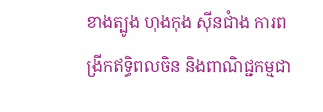ខាងត្បូង ហុងកុង ស៊ីនជាំង ការពង្រីកឥទ្ធិពលចិន និងពាណិជ្ជកម្មជា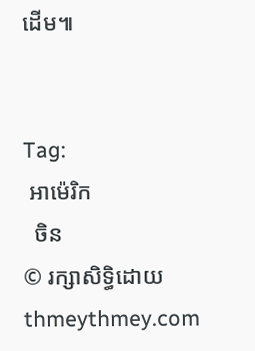ដើម៕


Tag:
 អាម៉េរិក
  ចិន
© រក្សាសិទ្ធិដោយ thmeythmey.com